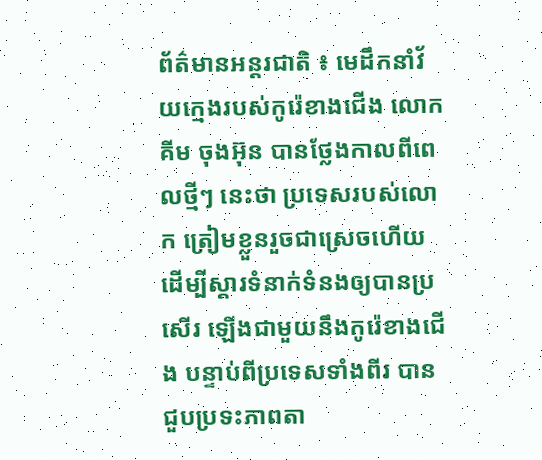ព័ត៌មានអន្តរជាតិ ៖ មេដឹកនាំវ័យក្មេងរបស់កូរ៉េខាងជើង លោក គីម ចុងអ៊ុន បានថ្លែងកាលពីពេលថ្មីៗ នេះថា ប្រទេសរបស់លោក ត្រៀមខ្លួនរួចជាស្រេចហើយ ដើម្បីស្តារទំនាក់ទំនងឲ្យបានប្រសើរ ឡើងជាមួយនឹងកូរ៉េខាងជើង បន្ទាប់ពីប្រទេសទាំងពីរ បានជួបប្រទះភាពតា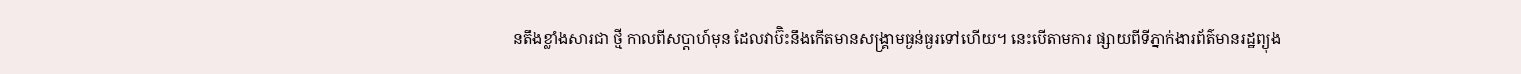នតឹងខ្លាំងសារជា ថ្មី កាលពីសប្តាហ៍មុន ដែលវាប៊ិះនឹងកើតមានសង្គ្រាមធ្ងន់ធ្ងរទៅហើយ។ នេះបើតាមការ ផ្សាយពីទីភ្នាក់ងារព័ត៌មានរដ្ឋព្យុង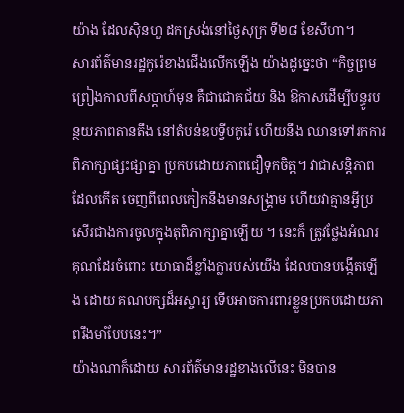យ៉ាង ដែលស៊ិនហួ ដកស្រង់នៅថ្ងៃសុក្រ ទី២៨ ខែសីហា។
សារព័ត៌មានរដ្ឋកូរ៉េខាងជើងលើកឡើង យ៉ាងដូច្នេះថា “កិច្ចព្រមព្រៀងកាលពីសប្តាហ៍មុន គឺជាជោគជ័យ និង ឱកាសដើម្បីបន្ធូរបន្ថយភាពតានតឹង នៅតំបន់ឧបទ្វីបកូរ៉េ ហើយនឹង ឈានទៅរកការ ពិភាក្សាផ្សះផ្សាគ្នា ប្រកបដោយភាពជឿទុកចិត្ត។ វាជាសន្តិភាពដែលកើត ចេញពីពេលកៀកនឹងមានសង្គ្រាម ហើយវាគ្មានអ្វីប្រសើរជាងការចូលក្នុងតុពិភាក្សាគ្នាឡើយ ។ នេះក៏ ត្រូវថ្លែងអំណរគុណដែរចំពោះ យោធាដ៏ខ្លាំងក្លារបស់យើង ដែលបានបង្កើតឡើង ដោយ គណបក្សដ៏អស្ចារ្យ ទើបអាចការពារខ្លួនប្រកបដោយភាពរឹងមាំបែបនេះ។”
យ៉ាងណាក៏ដោយ សារព័ត៌មានរដ្ឋខាងលើនេះ មិនបាន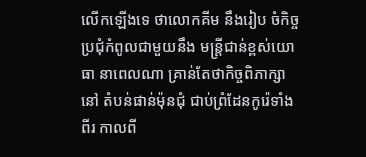លើកឡើងទេ ថាលោកគីម នឹងរៀប ចំកិច្ចប្រជុំកំពូលជាមួយនឹង មន្ត្រីជាន់ខ្ពស់យោធា នាពេលណា គ្រាន់តែថាកិច្ចពិភាក្សា នៅ តំបន់ផាន់ម៉ុនជុំ ជាប់ព្រំដែនកូរ៉េទាំងពីរ កាលពី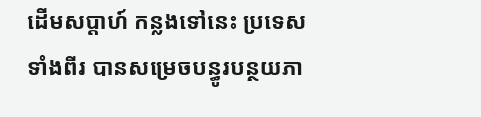ដើមសប្តាហ៍ កន្លងទៅនេះ ប្រទេសទាំងពីរ បានសម្រេចបន្ធូរបន្ថយភា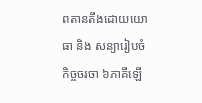ពតានតឹងដោយយោធា និង សន្យារៀបចំកិច្ចចរចា ៦ភាគីឡើ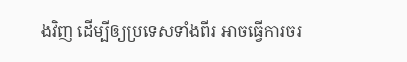ងវិញ ដើម្បីឲ្យប្រទេសទាំងពីរ អាចធ្វើការចរ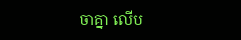ចាគ្នា លើប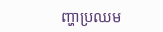ញ្ហាប្រឈម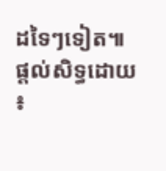ដទៃៗទៀត៕
ផ្តល់សិទ្ធដោយ ៖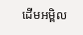ដើមអម្ពិល